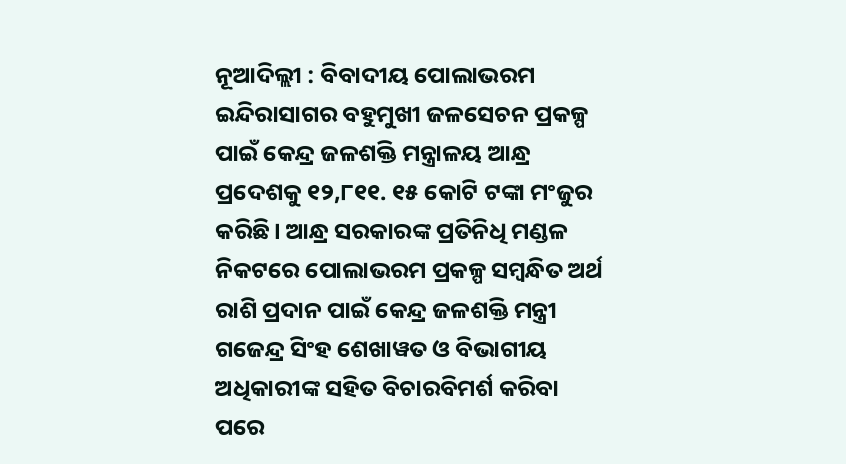ନୂଆଦିଲ୍ଲୀ : ବିବାଦୀୟ ପୋଲାଭରମ ଇନ୍ଦିରାସାଗର ବହୁମୁଖୀ ଜଳସେଚନ ପ୍ରକଳ୍ପ ପାଇଁ କେନ୍ଦ୍ର ଜଳଶକ୍ତି ମନ୍ତ୍ରାଳୟ ଆନ୍ଧ୍ର ପ୍ରଦେଶକୁ ୧୨,୮୧୧. ୧୫ କୋଟି ଟଙ୍କା ମଂଜୁର କରିଛି। ଆନ୍ଧ୍ର ସରକାରଙ୍କ ପ୍ରତିନିଧି ମଣ୍ଡଳ ନିକଟରେ ପୋଲାଭରମ ପ୍ରକଳ୍ପ ସମ୍ବନ୍ଧିତ ଅର୍ଥ ରାଶି ପ୍ରଦାନ ପାଇଁ କେନ୍ଦ୍ର ଜଳଶକ୍ତି ମନ୍ତ୍ରୀ ଗଜେନ୍ଦ୍ର ସିଂହ ଶେଖାୱତ ଓ ବିଭାଗୀୟ ଅଧିକାରୀଙ୍କ ସହିତ ବିଚାରବିମର୍ଶ କରିବା ପରେ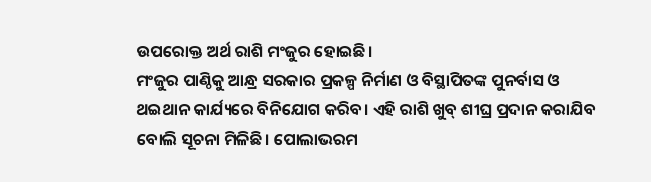ଉପରୋକ୍ତ ଅର୍ଥ ରାଶି ମଂଜୁର ହୋଇଛି।
ମଂଜୁର ପାଣ୍ଠିକୁ ଆନ୍ଧ୍ର ସରକାର ପ୍ରକଳ୍ପ ନିର୍ମାଣ ଓ ବିସ୍ଥାପିତଙ୍କ ପୁନର୍ବାସ ଓ ଥଇଥାନ କାର୍ଯ୍ୟରେ ବିନିଯୋଗ କରିବ। ଏହି ରାଶି ଖୁବ୍ ଶୀଘ୍ର ପ୍ରଦାନ କରାଯିବ ବୋଲି ସୂଚନା ମିଳିଛି। ପୋଲାଭରମ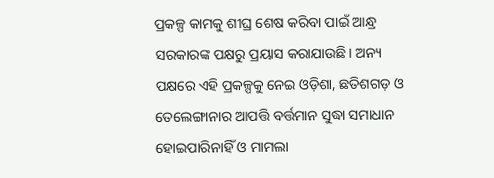ପ୍ରକଳ୍ପ କାମକୁ ଶୀଘ୍ର ଶେଷ କରିବା ପାଇଁ ଆନ୍ଧ୍ର ସରକାରଙ୍କ ପକ୍ଷରୁ ପ୍ରୟାସ କରାଯାଉଛି। ଅନ୍ୟ ପକ୍ଷରେ ଏହି ପ୍ରକଳ୍ପକୁ ନେଇ ଓଡ଼ିଶା, ଛତିଶଗଡ଼ ଓ ତେଲେଙ୍ଗାନାର ଆପତ୍ତି ବର୍ତ୍ତମାନ ସୁଦ୍ଧା ସମାଧାନ ହୋଇପାରିନାହିଁ ଓ ମାମଲା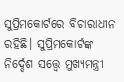ସୁପ୍ରିମକୋର୍ଟରେ ବିଚାରାଧୀନ ରହିଛି। ସୁପ୍ରିମକୋର୍ଟଙ୍କ ନିର୍ଦ୍ଦେଶ ସତ୍ତ୍ବେ ମୁଖ୍ୟମନ୍ତ୍ରୀ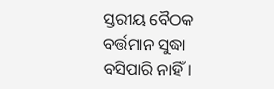ସ୍ତରୀୟ ବୈଠକ ବର୍ତ୍ତମାନ ସୁଦ୍ଧା ବସିପାରି ନାହିଁ।